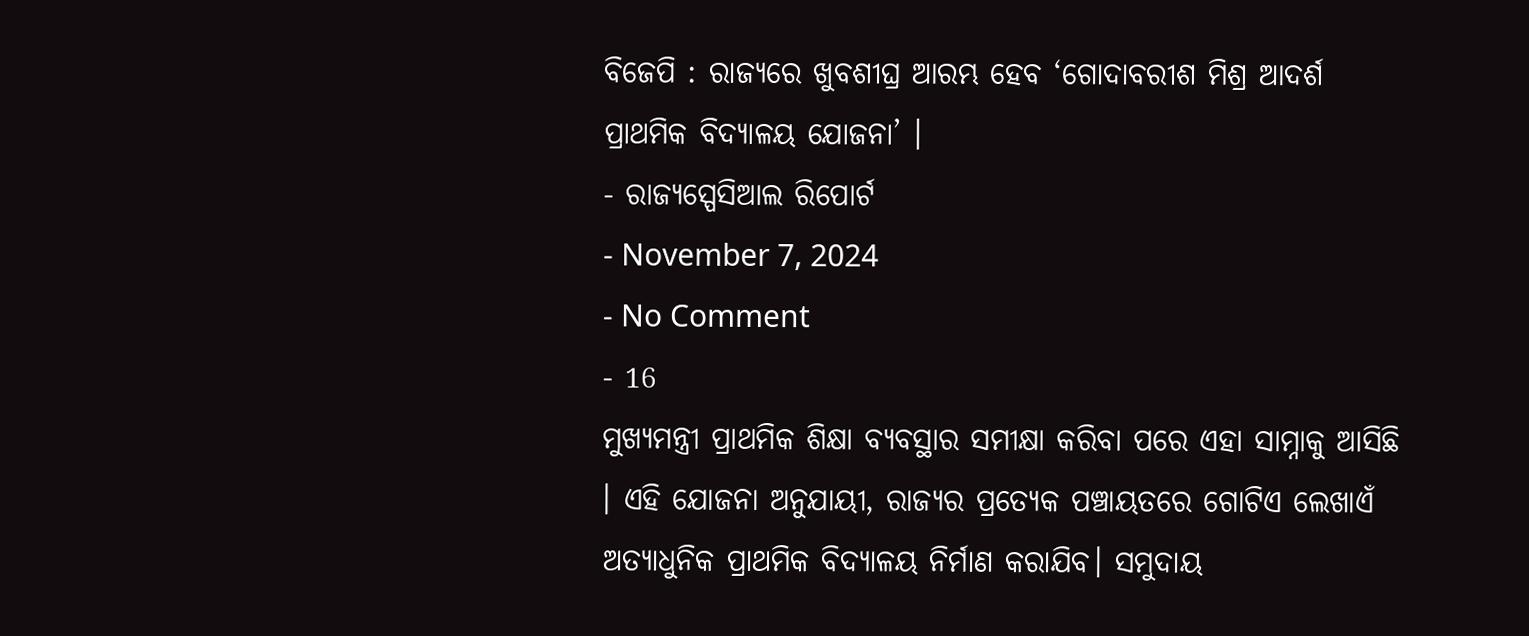ବିଜେପି : ରାଜ୍ୟରେ ଖୁବଶୀଘ୍ର ଆରମ୍ଭ ହେବ ‘ଗୋଦାବରୀଶ ମିଶ୍ର ଆଦର୍ଶ ପ୍ରାଥମିକ ବିଦ୍ୟାଳୟ ଯୋଜନା’ ।
- ରାଜ୍ୟସ୍ପେସିଆଲ ରିପୋର୍ଟ
- November 7, 2024
- No Comment
- 16
ମୁଖ୍ୟମନ୍ତ୍ରୀ ପ୍ରାଥମିକ ଶିକ୍ଷା ବ୍ୟବସ୍ଥାର ସମୀକ୍ଷା କରିବା ପରେ ଏହା ସାମ୍ନାକୁ ଆସିଛି । ଏହି ଯୋଜନା ଅନୁଯାୟୀ, ରାଜ୍ୟର ପ୍ରତ୍ୟେକ ପଞ୍ଚାୟତରେ ଗୋଟିଏ ଲେଖାଏଁ ଅତ୍ୟାଧୁନିକ ପ୍ରାଥମିକ ବିଦ୍ୟାଳୟ ନିର୍ମାଣ କରାଯିବ। ସମୁଦାୟ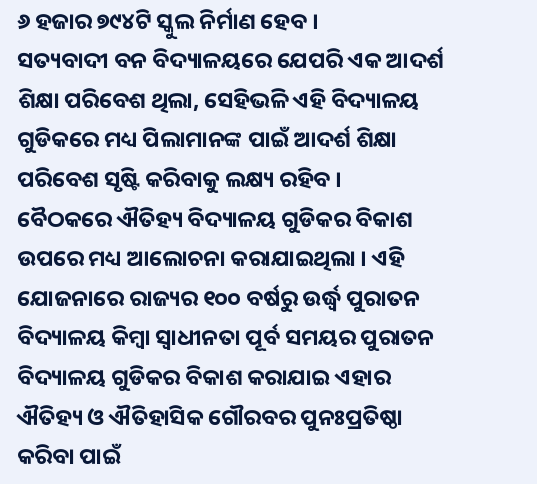୬ ହଜାର ୭୯୪ଟି ସ୍କୁଲ ନିର୍ମାଣ ହେବ ।
ସତ୍ୟବାଦୀ ବନ ବିଦ୍ୟାଳୟରେ ଯେପରି ଏକ ଆଦର୍ଶ ଶିକ୍ଷା ପରିବେଶ ଥିଲା, ସେହିଭଳି ଏହି ବିଦ୍ୟାଳୟ ଗୁଡିକରେ ମଧ୍ୟ ପିଲାମାନଙ୍କ ପାଇଁ ଆଦର୍ଶ ଶିକ୍ଷା ପରିବେଶ ସୃଷ୍ଟି କରିବାକୁ ଲକ୍ଷ୍ୟ ରହିବ ।
ବୈଠକରେ ଐତିହ୍ୟ ବିଦ୍ୟାଳୟ ଗୁଡିକର ବିକାଶ ଉପରେ ମଧ୍ୟ ଆଲୋଚନା କରାଯାଇଥିଲା । ଏହି ଯୋଜନାରେ ରାଜ୍ୟର ୧୦୦ ବର୍ଷରୁ ଉର୍ଦ୍ଧ୍ୱ ପୁରାତନ ବିଦ୍ୟାଳୟ କିମ୍ବା ସ୍ୱାଧୀନତା ପୂର୍ବ ସମୟର ପୁରାତନ ବିଦ୍ୟାଳୟ ଗୁଡିକର ବିକାଶ କରାଯାଇ ଏହାର ଐତିହ୍ୟ ଓ ଐତିହାସିକ ଗୌରବର ପୁନଃପ୍ରତିଷ୍ଠା କରିବା ପାଇଁ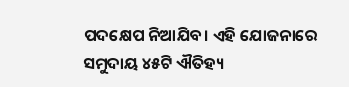ପଦକ୍ଷେପ ନିଆଯିବ। ଏହି ଯୋଜନାରେ ସମୁଦାୟ ୪୫ଟି ଐତିହ୍ୟ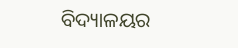ବିଦ୍ୟାଳୟର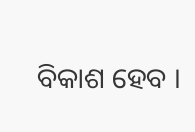ବିକାଶ ହେବ ।